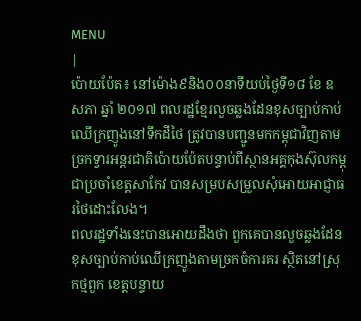MENU
|
ប៉ោយប៉ែត៖ នៅម៉ោង៩និង០០នាទីយប់ថ្ងៃទី១៨ ខែ ឧសភា ឆ្នាំ ២០១៧ ពលរដ្ឋខ្មែរលួចឆ្លងដែនខុសច្បាប់កាប់ឈើក្រញូងនៅទឹកដីថៃ ត្រូវបានបញ្ជូនមកកម្ពុជាវិញតាមច្រកទ្វារអន្តរជាតិប៉ោយប៉ែតបន្ទាប់ពីស្ថានអគ្គកុងស៊ុលកម្ពុជាប្រចាំខេត្តសាកែវ បានសម្របសម្រួលសុំអោយអាជ្ញាធរថៃដោះលែង។
ពលរដ្ឋទាំងនេះបានអោយដឹងថា ពួកគេបានលួចឆ្លងដែនខុសច្បាប់កាប់ឈើក្រញូងតាមច្រកចំការគរ ស្ថិតនៅស្រុកថ្មពួក ខេត្តបន្ទាយ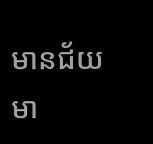មានជ័យ មា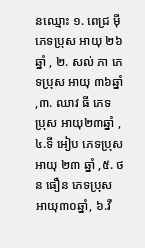នឈ្មោះ ១. ពេជ្រ ម៉ី ភេទប្រុស អាយុ ២៦ឆ្នាំ , ២. សល់ ភា ភេទប្រុស អាយុ ៣៦ឆ្នាំ ,៣. ឈាវ ធី ភេទ ប្រុស អាយុ២៣ឆ្នាំ ,៤.ទី អៀប ភេទប្រុស អាយុ ២៣ ឆ្នាំ ,៥. ថន ធឿន ភេទប្រុស អាយុ៣០ឆ្នាំ, ៦.វី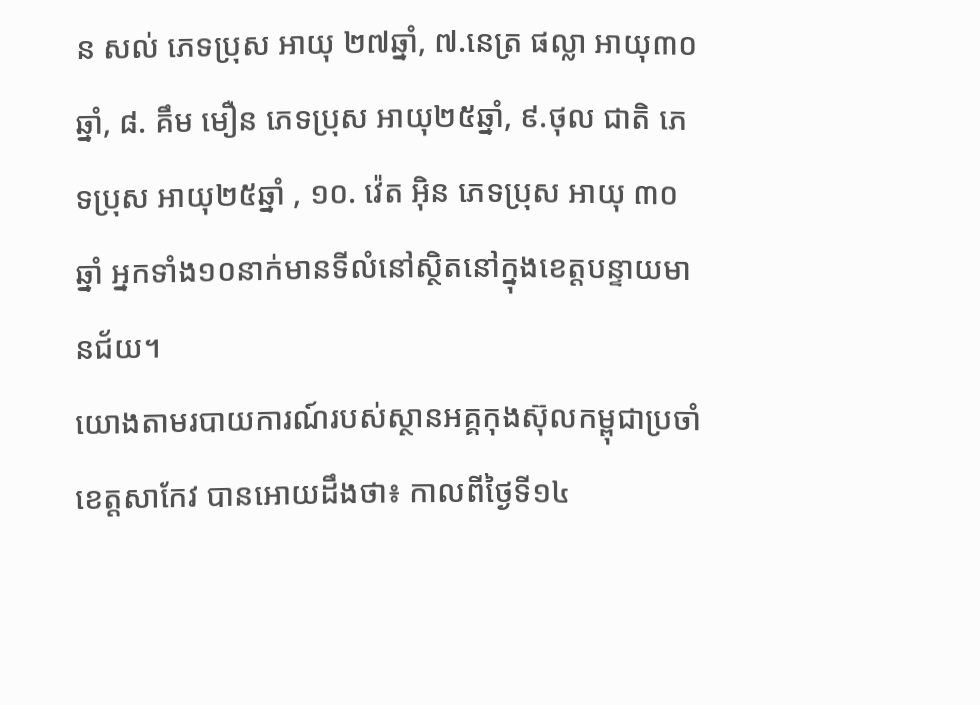ន សល់ ភេទប្រុស អាយុ ២៧ឆ្នាំ, ៧.នេត្រ ផល្លា អាយុ៣០ឆ្នាំ, ៨. គឹម មឿន ភេទប្រុស អាយុ២៥ឆ្នាំ, ៩.ថុល ជាតិ ភេទប្រុស អាយុ២៥ឆ្នាំ , ១០. វ៉េត អ៊ិន ភេទប្រុស អាយុ ៣០ឆ្នាំ អ្នកទាំង១០នាក់មានទីលំនៅស្ថិតនៅក្នុងខេត្តបន្ទាយមានជ័យ។
យោងតាមរបាយការណ៍របស់ស្ថានអគ្គកុងស៊ុលកម្ពុជាប្រចាំខេត្តសាកែវ បានអោយដឹងថា៖ កាលពីថ្ងៃទី១៤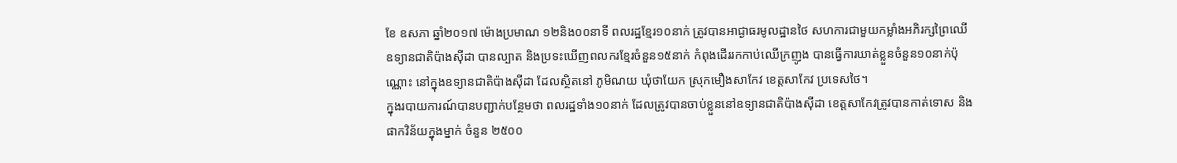ខែ ឧសភា ឆ្នាំ២០១៧ ម៉ោងប្រមាណ ១២និង០០នាទី ពលរដ្ឋខ្មែរ១០នាក់ ត្រូវបានអាជ្ងាធរមូលដ្ឋានថៃ សហការជាមួយកម្លាំងអភិរក្សព្រៃឈើ ឧទ្យានជាតិប៉ាងស៊ីដា បានល្បាត និងប្រទះឃើញពលករខ្មែរចំនួន១៥នាក់ កំពុងដើររកកាប់ឈើក្រញូង បានធ្វើការឃាត់ខ្លួនចំនួន១០នាក់ប៉ុណ្ណោះ នៅក្នុងឧទ្យានជាតិប៉ាងស៊ីដា ដែលស្ថិតនៅ ភូមិណយ ឃុំថាយែក ស្រុកមឿងសាកែវ ខេត្តសាកែវ ប្រទេសថៃ។
ក្នុងរបាយការណ៍បានបញ្ជាក់បន្ថែមថា ពលរដ្ឋទាំង១០នាក់ ដែលត្រូវបានចាប់ខ្លួននៅឧទ្យានជាតិប៉ាងស៊ីដា ខេត្តសាកែវត្រូវបានកាត់ទោស និងផាកវិន័យក្នុងម្នាក់ ចំនួន ២៥០០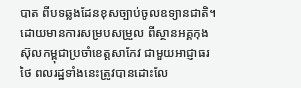បាត ពីបទឆ្លងដែនខុសច្បាប់ចូលឧទ្យានជាតិ។ ដោយមានការសម្របសម្រួល ពីស្ថានអគ្គកុងស៊ុលកម្ពុជាប្រចាំខេត្តសាកែវ ជាមួយអាជ្ញាធរថៃ ពលរដ្ឋទាំងនេះត្រូវបានដោះលែ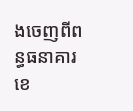ងចេញពីពន្ធធនាគារខេ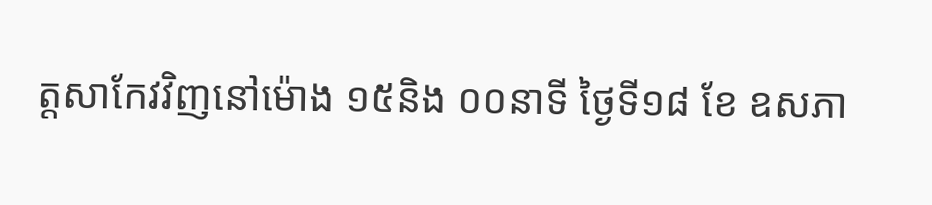ត្តសាកែវវិញនៅម៉ោង ១៥និង ០០នាទី ថ្ងៃទី១៨ ខែ ឧសភា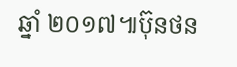ឆ្នាំ ២០១៧៕ប៊ុនថន